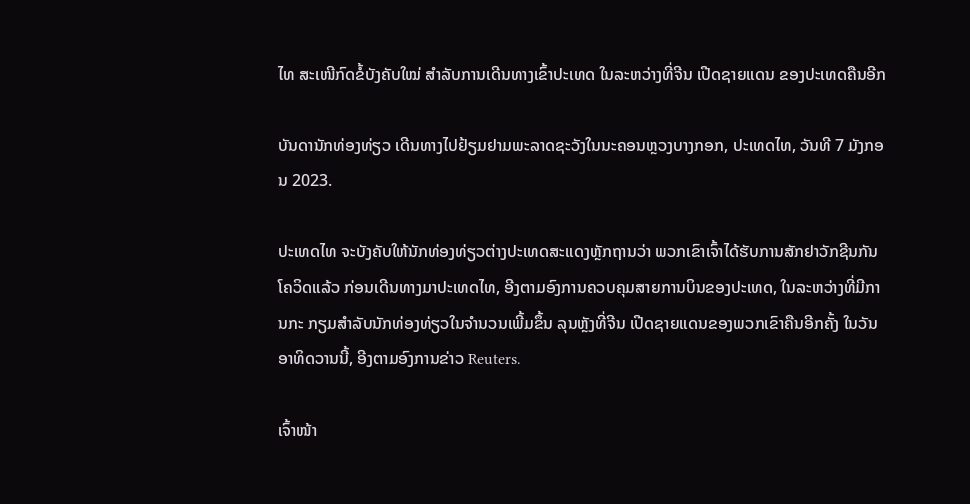ໄທ ສະເໜີກົດຂໍ້ບັງຄັບໃໝ່ ສໍາລັບການເດີນທາງເຂົ້າປະເທດ ໃນລະຫວ່າງທີ່ຈີນ ເປີດຊາຍແດນ ຂອງປະເທດຄືນອີກ

ບັນດານັກທ່ອງທ່ຽວ ເດີນທາງໄປຢ້ຽມຢາມພະລາດຊະວັງໃນນະຄອນຫຼວງບາງກອກ, ປະເທດໄທ, ວັນທີ 7 ມັງກອນ 2023.

ປະເທດໄທ ຈະບັງຄັບໃຫ້ນັກທ່ອງທ່ຽວຕ່າງປະເທດສະແດງຫຼັກຖານວ່າ ພວກເຂົາເຈົ້າໄດ້ຮັບການສັກຢາວັກຊີນກັນໂຄວິດແລ້ວ ກ່ອນເດີນທາງມາປະເທດໄທ, ອີງຕາມອົງການຄວບຄຸມສາຍການບິນຂອງປະເທດ, ໃນລະຫວ່າງທີ່ມີການກະ ກຽມສໍາລັບນັກທ່ອງທ່ຽວໃນຈໍານວນເພີ້ມຂຶ້ນ ລຸນຫຼັງທີ່ຈີນ ເປີດຊາຍແດນຂອງພວກເຂົາຄືນອີກຄັ້ງ ໃນວັນອາທິດວານນີ້, ອີງຕາມອົງການຂ່າວ Reuters.

ເຈົ້າໜ້າ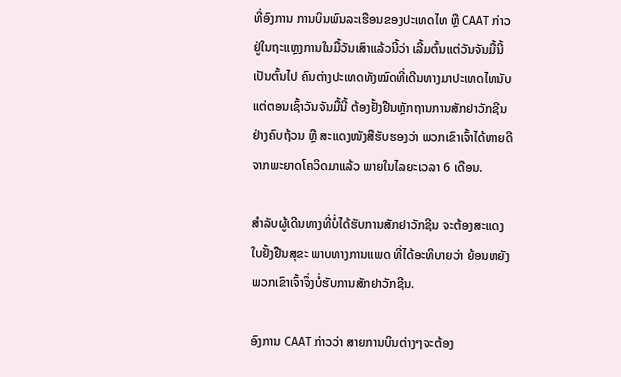ທີ່ອົງການ ການບິນພົນລະເຮືອນຂອງປະເທດໄທ ຫຼື CAAT ກ່າວຢູ່ໃນຖະແຫຼງການໃນມື້ວັນເສົາແລ້ວນີ້ວ່າ ເລີ້ມຕົ້ນແຕ່ວັນຈັນມື້ນີ້ເປັນຕົ້ນໄປ ຄົນຕ່າງປະເທດທັງໝົດທີ່ເດີນທາງມາປະເທດໄທນັບແຕ່ຕອນເຊົ້າວັນຈັນມື້ນີ້ ຕ້ອງຢັ້ງຢືນຫຼັກຖານການສັກຢາວັກຊີນຢ່າງຄົບຖ້ວນ ຫຼື ສະແດງໜັງສືຮັບຮອງວ່າ ພວກເຂົາເຈົ້າໄດ້ຫາຍດີ ຈາກພະຍາດໂຄວິດມາແລ້ວ ພາຍໃນໄລຍະເວລາ 6 ເດືອນ.

ສໍາລັບຜູ້ເດີນທາງທີ່ບໍ່ໄດ້ຮັບການສັກຢາວັກຊີນ ຈະຕ້ອງສະແດງໃບຢັ້ງຢືນສຸຂະ ພາບທາງການແພດ ທີ່ໄດ້ອະທິບາຍວ່າ ຍ້ອນຫຍັງພວກເຂົາເຈົ້າຈຶ່ງບໍ່ຮັບການສັກຢາວັກຊີນ.

ອົງການ CAAT ກ່າວວ່າ ສາຍການບິນຕ່າງໆຈະຕ້ອງ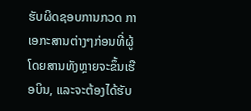ຮັບຜິດຊອບການກວດ ກາເອກະສານຕ່າງໆກ່ອນທີ່ຜູ້ໂດຍສານທັງຫຼາຍຈະຂຶ້ນເຮືອບິນ, ແລະຈະຕ້ອງໄດ້ຮັບ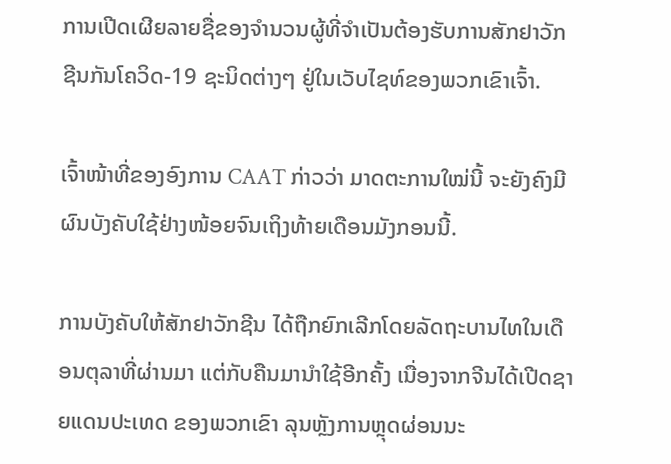ການເປີດເຜີຍລາຍຊື່ຂອງຈໍານວນຜູ້ທີ່ຈໍາເປັນຕ້ອງຮັບການສັກຢາວັກຊີນກັນໂຄວິດ-19 ຊະນິດຕ່າງໆ ຢູ່ໃນເວັບໄຊທ໌ຂອງພວກເຂົາເຈົ້າ.

ເຈົ້າໜ້າທີ່ຂອງອົງການ CAAT ກ່າວວ່າ ມາດຕະການໃໝ່ນີ້ ຈະຍັງຄົງມີຜົນບັງຄັບໃຊ້ຢ່າງໜ້ອຍຈົນເຖິງທ້າຍເດືອນມັງກອນນີ້.

ການບັງຄັບໃຫ້ສັກຢາວັກຊີນ ໄດ້ຖືກຍົກເລີກໂດຍລັດຖະບານໄທໃນເດືອນຕຸລາທີ່ຜ່ານມາ ແຕ່ກັບຄືນມານໍາໃຊ້ອີກຄັ້ງ ເນື່ອງຈາກຈີນໄດ້ເປີດຊາຍແດນປະເທດ ຂອງພວກເຂົາ ລຸນຫຼັງການຫຼຸດຜ່ອນນະ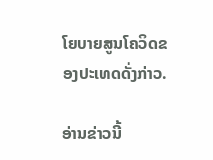ໂຍບາຍສູນໂຄວິດຂອງປະເທດດັ່ງກ່າວ.

ອ່ານຂ່າວນີ້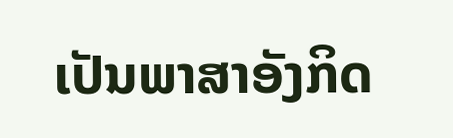ເປັນພາສາອັງກິດ